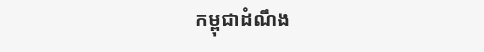កម្ពុជាដំណឹង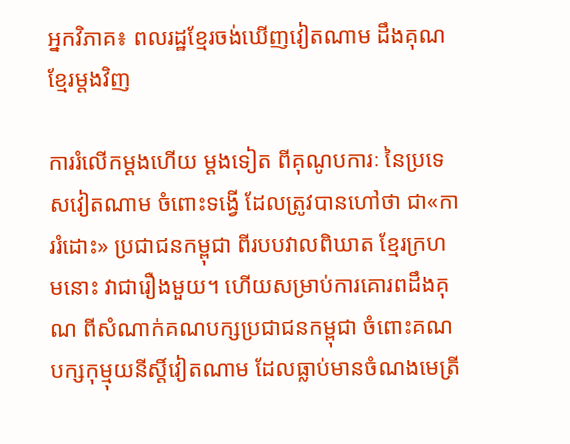អ្នកវិភាគ៖ ពលរដ្ឋខ្មែរចង់ឃើញវៀតណាម ដឹងគុណខ្មែរម្ដងវិញ

ការរំលើកម្ដងហើយ ម្ដងទៀត ពីគុណូបការៈ នៃប្រទេសវៀតណាម ចំពោះទង្វើ ដែលត្រូវបានហៅថា ជា«ការរំដោះ» ប្រជាជនកម្ពុជា ពីរបបវាលពិឃាត ខ្មែរក្រហមនោះ វាជារឿងមួយ។ ហើយសម្រាប់ការគោរពដឹងគុណ ពីសំណាក់គណបក្សប្រជាជនកម្ពុជា ចំពោះគណបក្សកុម្មុយនីស្ដិ៍វៀតណាម ដែលធ្លាប់មានចំណងមេត្រី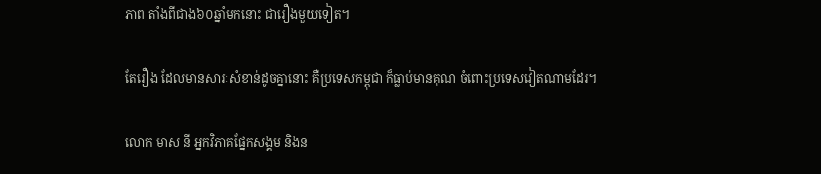ភាព តាំងពីជាង៦០ឆ្នាំមកនោះ ជារឿងមួយទៀត។

តែរឿង ដែលមានសារៈសំខាន់ដូចគ្នានោះ គឺប្រទេសកម្ពុជា ក៏ធ្លាប់មានគុណ ចំពោះប្រទេសវៀតណាមដែរ។

លោក មាស នី អ្នកវិភាគផ្នែកសង្គម និងន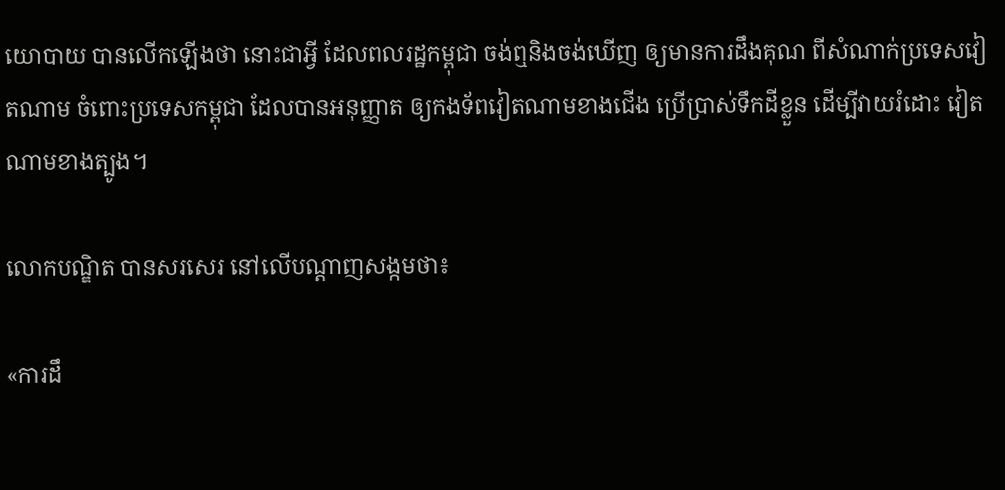យោបាយ បានលើកឡើងថា នោះជាអ្វី ដែលពលរដ្ឋកម្ពុជា ចង់ឮនិងចង់ឃើញ ឲ្យមានការដឹងគុណ ពីសំណាក់ប្រទេសវៀតណាម ចំពោះប្រទេសកម្ពុជា ដែលបានអនុញ្ញាត ឲ្យកងទ័ពវៀតណាមខាងជើង ប្រើប្រាស់ទឹកដីខ្លួន ដើម្បីវាយរំដោះ វៀតណាមខាងត្បូង។

លោកបណ្ឌិត បានសរសេរ នៅលើបណ្ដាញសង្កមថា៖

«ការដឹ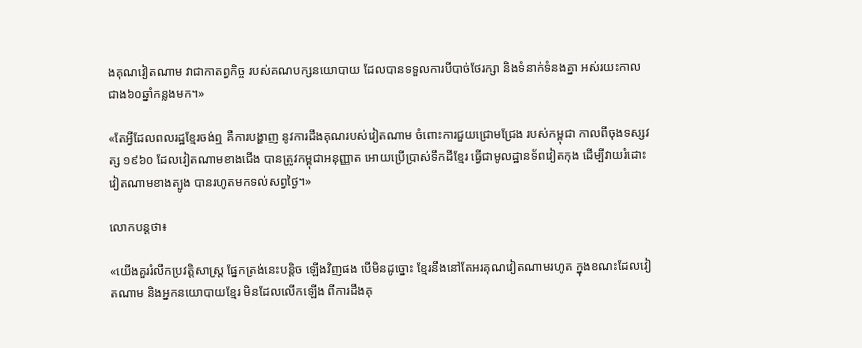ងគុណវៀតណាម វាជាកាតព្វកិច្ច របស់គណបក្សនយោបាយ ដែលបានទទួលការបីបាច់ថែរក្សា និងទំនាក់ទំនងគ្នា អស់រយះកាល ជាង៦០ឆ្នាំកន្លងមក។»

«តែអ្វីដែលពលរដ្ឋខ្មែរចង់ឮ គឺការបង្ហាញ នូវការដឹងគុណរបស់វៀតណាម ចំពោះការជួយជ្រោមជ្រែង របស់កម្ពុជា កាលពីចុងទស្សវត្ស ១៩៦០ ដែលវៀតណាមខាងជេីង បានត្រូវកម្ពុជាអនុញ្ញាត អោយប្រេីប្រាស់ទឹកដីខ្មែរ ធ្វេីជាមូលដ្ឋានទ័ពវៀតកុង ដេីម្បីវាយរំដោះ វៀតណាមខាងត្បូង បានរហូតមកទល់សព្វថ្ងៃ។»

លោកបន្តថា៖

«យេីងគួររំលឹកប្រវត្តិសាស្រ្ត ផ្នែកត្រង់នេះបន្តិច ឡេីងវិញផង បេីមិនដូច្នោះ ខ្មែរនឹងនៅតែអរគុណវៀតណាមរហូត ក្នុងខណះដែលវៀតណាម និងអ្នកនយោបាយខ្មែរ មិនដែលលេីកឡេីង ពីការដឹងគុ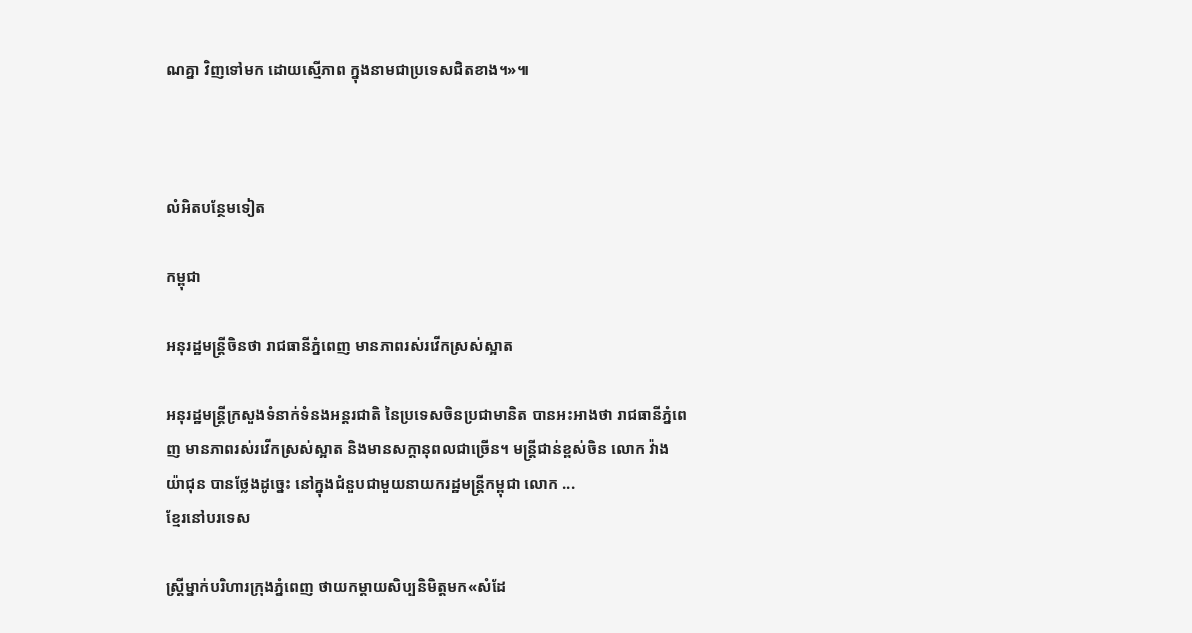ណគ្នា វិញទៅមក ដោយស្មេីភាព ក្នុងនាមជាប្រទេសជិតខាង។»៕



លំអិតបន្ថែមទៀត

កម្ពុជា

អនុរដ្ឋមន្ត្រីចិនថា រាជធានីភ្នំពេញ មានភាពរស់រវើកស្រស់ស្អាត

អនុរដ្ឋមន្ត្រីក្រសួងទំនាក់ទំនងអន្តរជាតិ នៃប្រទេសចិនប្រជាមានិត បានអះអាងថា រាជធានីភ្នំពេញ មានភាពរស់រវើកស្រស់ស្អាត និងមានសក្ដានុពលជាច្រើន។ មន្ត្រីជាន់ខ្ពស់ចិន លោក វ៉ាង យ៉ាជុន បានថ្លែងដូច្នេះ នៅក្នុងជំនួបជាមួយនាយករដ្ឋមន្ត្រីកម្ពុជា លោក ...
ខ្មែរនៅបរទេស

ស្ដ្រីម្នាក់បរិហារក្រុងភ្នំពេញ ថាយកម្ដាយសិប្បនិមិត្តមក«សំដែ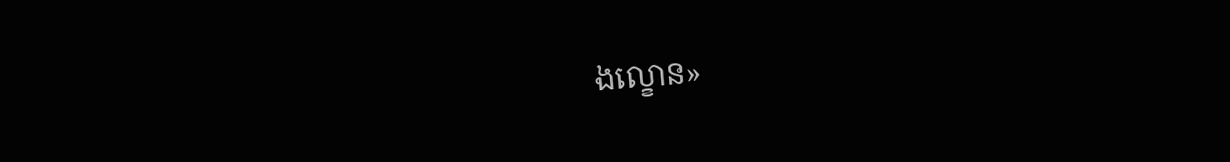ងល្ខោន»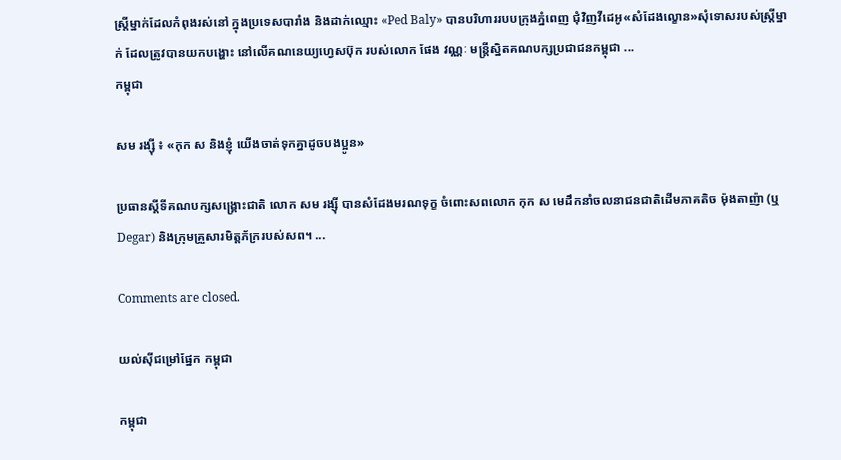ស្ត្រីម្នាក់ដែលកំពុងរស់នៅ ក្នុងប្រទេសបារាំង និងដាក់ឈ្មោះ «Ped Baly» បានបរិហាររបបក្រុងភ្នំពេញ ជុំវិញវីដេអូ«សំដែងល្ខោន»សុំទោសរបស់ស្ត្រីម្នាក់ ដែលត្រូវបានយកបង្ហោះ នៅលើគណនេយ្យហ្វេសប៊ុក របស់លោក ផែង វណ្ណៈ មន្ត្រីស្និតគណបក្សប្រជាជនកម្ពុជា ...
កម្ពុជា

សម រង្ស៊ី ៖ «កុក ស និងខ្ញុំ យើងចាត់ទុកគ្នាដូចបងប្អូន»

ប្រធានស្ដីទីគណបក្សសង្គ្រោះជាតិ លោក សម រង្ស៊ី បានសំដែងមរណទុក្ខ ចំពោះសពលោក កុក ស មេដឹកនាំចលនាជនជាតិដើមភាគតិច ម៉ុងតាញ៉ា (ឬ Degar) និងក្រុមគ្រួសារមិត្តភ័ក្ររបស់សព។ ...

Comments are closed.

យល់ស៊ីជម្រៅផ្នែក កម្ពុជា

កម្ពុជា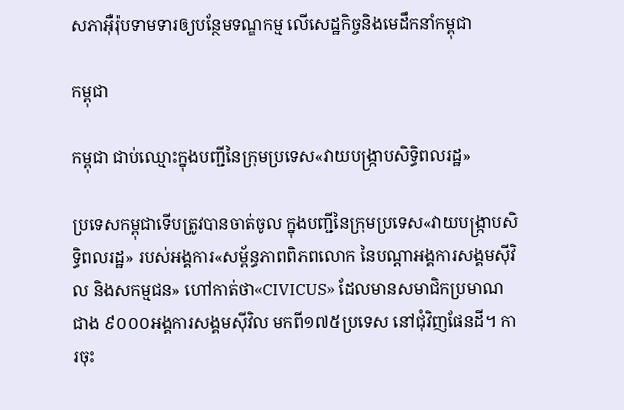សភាអ៊ឺរ៉ុបទាមទារឲ្យបន្ថែមទណ្ឌកម្ម លើសេដ្ឋកិច្ចនិងមេដឹកនាំកម្ពុជា

កម្ពុជា

កម្ពុជា ជាប់ឈ្មោះក្នុងបញ្ជីនៃក្រុមប្រទេស«វាយបង្ក្រាបសិទ្ធិពលរដ្ឋ»

ប្រទេសកម្ពុជាទើបត្រូវបានចាត់ចូល ក្នុងបញ្ជីនៃក្រុមប្រទេស«វាយបង្ក្រាបសិទ្ធិពលរដ្ឋ» របស់អង្គការ«សម្ព័ន្ធភាពពិភពលោក នៃបណ្ដាអង្គការសង្គមស៊ីវិល និងសកម្មជន» ហៅកាត់ថា«CIVICUS» ដែលមានសមាជិកប្រមាណជាង ៩០០០អង្គការសង្គមស៊ីវិល មកពី១៧៥ប្រទេស នៅជុំវិញផែនដី។ ការចុះ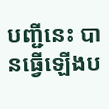បញ្ជីនេះ បានធ្វើឡើងប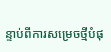ន្ទាប់ពីការសម្រេចថ្មីបំផុ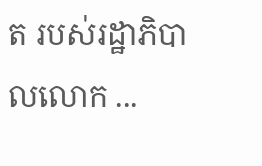ត របស់រដ្ឋាភិបាលលោក ...